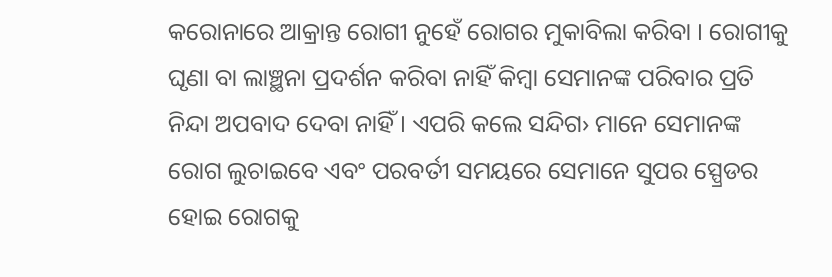କରୋନାରେ ଆକ୍ରାନ୍ତ ରୋଗୀ ନୁହେଁ ରୋଗର ମୁକାବିଲା କରିବା । ରୋଗୀକୁ ଘୃଣା ବା ଲାଞ୍ଛନା ପ୍ରଦର୍ଶନ କରିବା ନାହିଁ କିମ୍ବା ସେମାନଙ୍କ ପରିବାର ପ୍ରତି ନିନ୍ଦା ଅପବାଦ ଦେବା ନାହିଁ । ଏପରି କଲେ ସନ୍ଦିଗ› ମାନେ ସେମାନଙ୍କ ରୋଗ ଲୁଚାଇବେ ଏବଂ ପରବର୍ତୀ ସମୟରେ ସେମାନେ ସୁପର ସ୍ପ୍ରେଡର ହୋଇ ରୋଗକୁ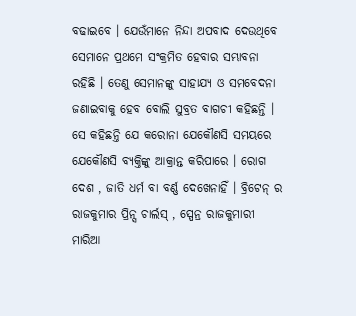ବଢାଇବେ । ଯେଉଁମାନେ ନିନ୍ଦା ଅପବାଦ ଦେଉଥିବେ ସେମାନେ ପ୍ରଥମେ ସଂକ୍ରମିତ ହେବାର ସମ୍ଭାବନା ରହିଛି । ତେଣୁ ସେମାନଙ୍କୁ ସାହାଯ୍ୟ ଓ ସମବେଦନା ଜଣାଇବାକୁ ହେବ ବୋଲି ସୁବ୍ରତ ବାଗଚୀ କହିଛନ୍ତି ।
ସେ କହିଛନ୍ତି ଯେ କରୋନା ଯେକୌଣସି ସମୟରେ ଯେକୌଣସି ବ୍ୟକ୍ତିଙ୍କୁ ଆକ୍ରାନ୍ତ କରିପାରେ । ରୋଗ ଦେଶ , ଜାତି ଧର୍ମ ବା ବର୍ଣ୍ଣ ଦେଖେନାହିଁ । ବ୍ରିଟେନ୍ ର ରାଜକୁମାର ପ୍ରିନ୍ସ ଚାର୍ଲସ୍ , ସ୍ପେନ୍ର ରାଜକୁମାରୀ ମାରିଆ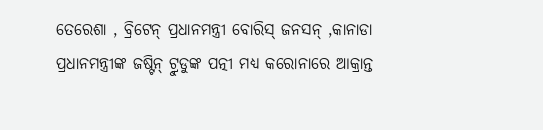ତେରେଶା , ବ୍ରିଟେନ୍ ପ୍ରଧାନମନ୍ତ୍ରୀ ବୋରିସ୍ ଜନସନ୍ ,କାନାଡା ପ୍ରଧାନମନ୍ତ୍ରୀଙ୍କ ଜଷ୍ଟିନ୍ ଟ୍ରୁଡୁଙ୍କ ପତ୍ନୀ ମଧ୍ୟ କରୋନାରେ ଆକ୍ରାନ୍ତ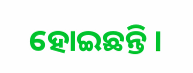ହୋଇଛନ୍ତି ।